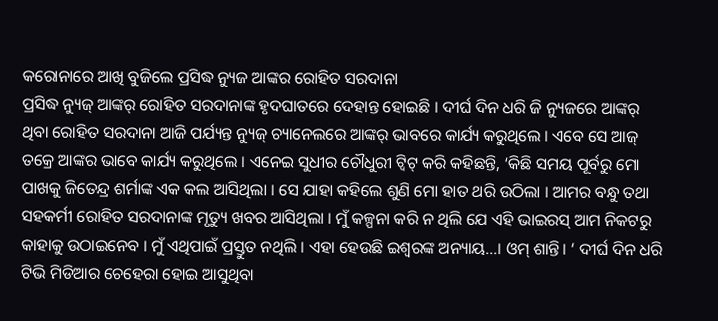କରୋନାରେ ଆଖି ବୁଜିଲେ ପ୍ରସିଦ୍ଧ ନ୍ୟୁଜ ଆଙ୍କର ରୋହିତ ସରଦାନା
ପ୍ରସିଦ୍ଧ ନ୍ୟୁଜ୍ ଆଙ୍କର୍ ରୋହିତ ସରଦାନାଙ୍କ ହୃଦଘାତରେ ଦେହାନ୍ତ ହୋଇଛି । ଦୀର୍ଘ ଦିନ ଧରି ଜି ନ୍ୟୁଜରେ ଆଙ୍କର୍ ଥିବା ରୋହିତ ସରଦାନା ଆଜି ପର୍ଯ୍ୟନ୍ତ ନ୍ୟୁଜ୍ ଚ୍ୟାନେଲରେ ଆଙ୍କର୍ ଭାବରେ କାର୍ଯ୍ୟ କରୁଥିଲେ । ଏବେ ସେ ଆଜ୍ ତକ୍ରେ ଆଙ୍କର ଭାବେ କାର୍ଯ୍ୟ କରୁଥିଲେ । ଏନେଇ ସୁଧୀର ଚୌଧୁରୀ ଟ୍ୱିଟ୍ କରି କହିଛନ୍ତି, ‘କିଛି ସମୟ ପୂର୍ବରୁ ମୋ ପାଖକୁ ଜିତେନ୍ଦ୍ର ଶର୍ମାଙ୍କ ଏକ କଲ ଆସିଥିଲା । ସେ ଯାହା କହିଲେ ଶୁଣି ମୋ ହାତ ଥରି ଉଠିଲା । ଆମର ବନ୍ଧୁ ତଥା ସହକର୍ମୀ ରୋହିତ ସରଦାନାଙ୍କ ମୃତ୍ୟୁ ଖବର ଆସିଥିଲା । ମୁଁ କଳ୍ପନା କରି ନ ଥିଲି ଯେ ଏହି ଭାଇରସ୍ ଆମ ନିକଟରୁ କାହାକୁ ଉଠାଇନେବ । ମୁଁ ଏଥିପାଇଁ ପ୍ରସ୍ତୁତ ନଥିଲି । ଏହା ହେଉଛି ଇଶ୍ବରଙ୍କ ଅନ୍ୟାୟ…। ଓମ୍ ଶାନ୍ତି। ‘ ଦୀର୍ଘ ଦିନ ଧରି ଟିଭି ମିଡିଆର ଚେହେରା ହୋଇ ଆସୁଥିବା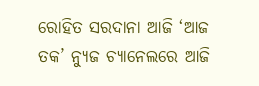ରୋହିତ ସରଦାନା ଆଜି ‘ଆଜ ତକ’ ନ୍ୟୁଜ ଚ୍ୟାନେଲରେ ଆଜି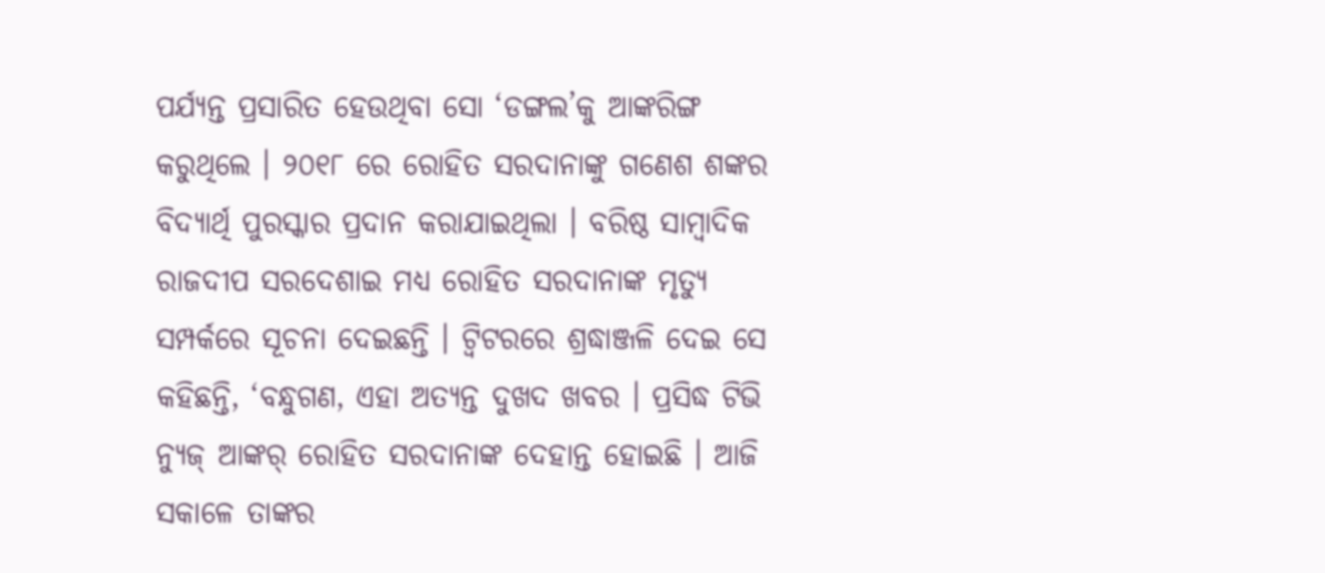ପର୍ଯ୍ୟନ୍ତ ପ୍ରସାରିତ ହେଉଥିବା ସୋ ‘ଡଙ୍ଗଲ’କୁ ଆଙ୍କରିଙ୍ଗ କରୁଥିଲେ । ୨୦୧୮ ରେ ରୋହିତ ସରଦାନାଙ୍କୁ ଗଣେଶ ଶଙ୍କର ବିଦ୍ୟାର୍ଥି ପୁରସ୍କାର ପ୍ରଦାନ କରାଯାଇଥିଲା । ବରିଷ୍ଠ ସାମ୍ବାଦିକ ରାଜଦୀପ ସରଦେଶାଇ ମଧ୍ୟ ରୋହିତ ସରଦାନାଙ୍କ ମୃତ୍ୟୁ ସମ୍ପର୍କରେ ସୂଚନା ଦେଇଛନ୍ତି । ଟ୍ୱିଟରରେ ଶ୍ରଦ୍ଧାଞ୍ଜଳି ଦେଇ ସେ କହିଛନ୍ତି, ‘ବନ୍ଧୁଗଣ, ଏହା ଅତ୍ୟନ୍ତ ଦୁଖଦ ଖବର । ପ୍ରସିଦ୍ଧ ଟିଭି ନ୍ୟୁଜ୍ ଆଙ୍କର୍ ରୋହିତ ସରଦାନାଙ୍କ ଦେହାନ୍ତ ହୋଇଛି । ଆଜି ସକାଳେ ତାଙ୍କର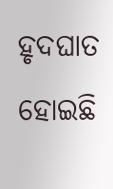ହୃଦଘାତ ହୋଇଛି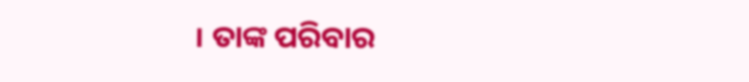। ତାଙ୍କ ପରିବାର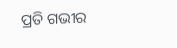ପ୍ରତି ଗଭୀର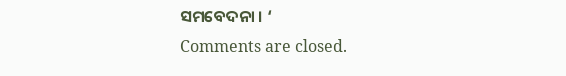ସମବେଦନା । ‘
Comments are closed.